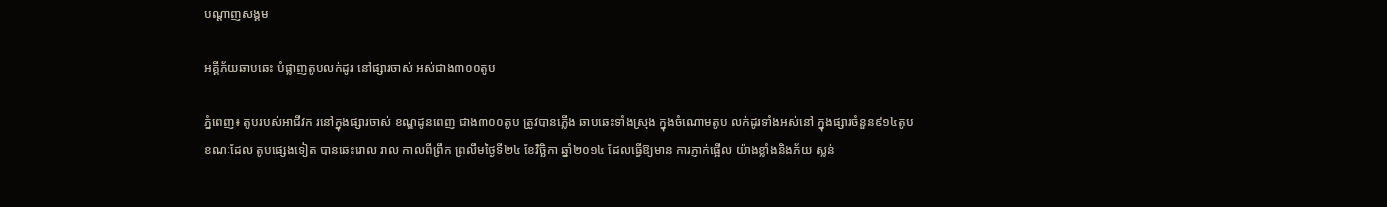បណ្តាញសង្គម

អគ្គីភ័យឆាបឆេះ បំផ្លាញតូបលក់ដូរ នៅផ្សារចាស់ អស់ជាង៣០០តូប

ភ្នំពេញ៖ តូបរបស់អាជីវក រនៅក្នុងផ្សារចាស់ ខណ្ឌដូនពេញ ជាង៣០០តូប ត្រូវបានភ្លើង ឆាបឆេះទាំងស្រុង ក្នុងចំណោមតូប លក់ដូរទាំងអស់នៅ ក្នុងផ្សារចំនួន៩១៤តូប ខណៈដែល តូបផ្សេងទៀត បានឆេះរោល រាល កាលពីព្រឹក ព្រលឹមថ្ងៃទី២៤ ខែវិច្ឆិកា ឆ្នាំ២០១៤ ដែលធ្វើឱ្យមាន ការភ្ញាក់ផ្អើល យ៉ាងខ្លាំងនិងភ័យ ស្លន់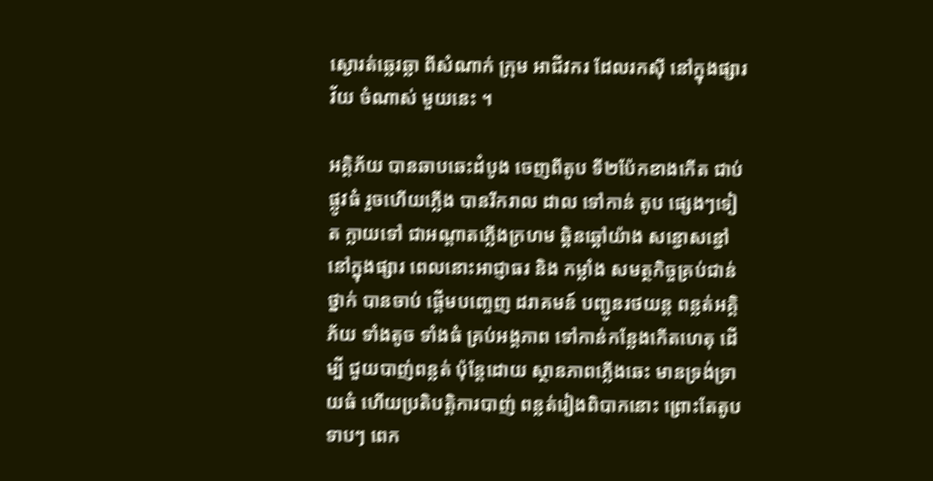ស្ងោរត់ឆ្លេរឆ្លា ពីសំណាក់ ក្រុម អាជីវករ ដែលរកស៊ី នៅក្នុងផ្សារវ័យ ចំណាស់ មួយនេះ ។

អគ្គិភ័យ បានឆាបឆេះដំបូង ចេញពីតូប ទី២ប៉ែកខាងកើត ជាប់ផ្លូវធំ រួចហើយភ្លើង បានរីករាល ដាល ទៅកាន់ តូប ផ្សេងៗទៀត ក្លាយទៅ ជាអណ្ដាតភ្លើងក្រហម ឆ្អិនឆ្អៅយ៉ាង សន្ធោសន្ធៅនៅក្នុងផ្សារ ពេលនោះអាជ្ញាធរ និង កម្លាំង សមត្ថកិច្ចគ្រប់ជាន់ថ្នាក់ បានចាប់ ផ្ដើមបញ្ចេញ ដរាគមន៍ បញ្ជូនរថយន្ដ ពន្លត់អគ្គិភ័យ ទាំងតូច ទាំងធំ គ្រប់អង្គភាព ទៅកាន់កន្លែងកើតហេតុ ដើម្បី ជួយបាញ់ពន្លត់ ប៉ុន្ដែដោយ ស្ថានភាពភ្លើងឆេះ មានទ្រង់ទ្រាយធំ ហើយប្រតិបត្ដិការបាញ់ ពន្លត់រៀងពិបាកនោះ ព្រោះតែតូបទាបៗ ពេក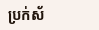ប្រក់ស័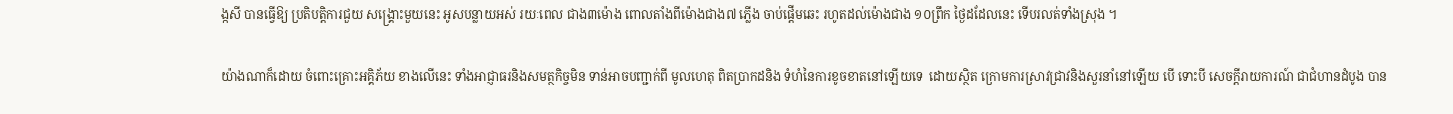ង្កសី បានធ្វើឱ្យ ប្រតិបត្ដិការជួយ សង្គ្រោះមួយនេះ អូសបន្លាយអស់ រយៈពេល ជាង៣ម៉ោង ពោលតាំងពីម៉ោងជាង៧ ភ្លើង ចាប់ផ្ដើមឆេះ រហូតដល់ម៉ោងជាង ១០ព្រឹក ថ្ងៃដដែលនេះ ទើបរលត់ទាំងស្រុង ។

យ៉ាងណាក៏ដោយ ចំពោះគ្រោះអគ្គិភ័យ ខាងលើនេះ ទាំងអាជ្ញាធរនិងសមត្ថកិច្ចមិន ទាន់អាចបញ្ជាក់ពី មូលហេតុ ពិតប្រាកដនិង ទំហំនៃការខូចខាតនៅឡើយទេ  ដោយស្ថិត ក្រោមការស្រាវជ្រាវនិងសួរនាំនៅឡើយ បើ ទោះបី សេចក្ដីរាយការណ៍ ជាជំហានដំបូង បាន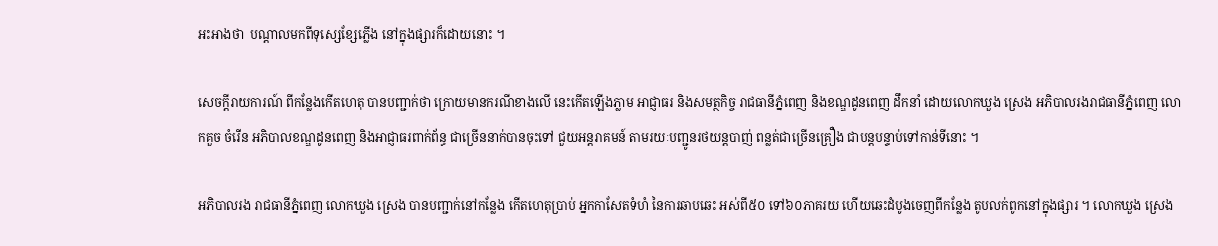អះអាងថា  បណ្ដាលមកពីទុស្សេខ្សែភ្លើង នៅក្នុងផ្សារក៏ដោយនោះ ។

សេចក្ដីរាយការណ៍ ពីកន្លែងកើតហេតុ បានបញ្ជាក់ថា ក្រោយមានករណីខាងលើ នេះកើតឡើងភ្លាម អាជ្ញាធរ និងសមត្ថកិច្ច រាជធានីភ្នំពេញ និងខណ្ឌដូនពេញ ដឹកនាំ ដោយលោកឃួង ស្រេង អភិបាលរងរាជធានីភ្នំពេញ លោកគួច ចំរើន អភិបាលខណ្ឌដូនពេញ និងអាជ្ញាធរពាក់ព័ន្ធ ជាច្រើននាក់បានចុះទៅ ជួយអន្ដរាគមន៍ តាមរយៈបញ្ជូនរថយន្ដបាញ់ ពន្លត់ជាច្រើនគ្រឿង ជាបន្ដបន្ទាប់ទៅកាន់ទីនោះ ។

អភិបាលរង រាជធានីភ្នំពេញ លោកឃួង ស្រេង បានបញ្ជាក់នៅកន្លែង កើតហេតុប្រាប់ អ្នកកាសែតទំហំ នៃការឆាបឆេះ អស់ពី៥០ ទៅ៦០ភាគរយ ហើយឆេះដំបូងចេញពីកន្លែង តូបលក់ពូកនៅក្នុងផ្សារ ។ លោកឃួង ស្រេង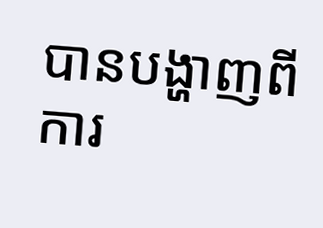បានបង្ហាញពីការ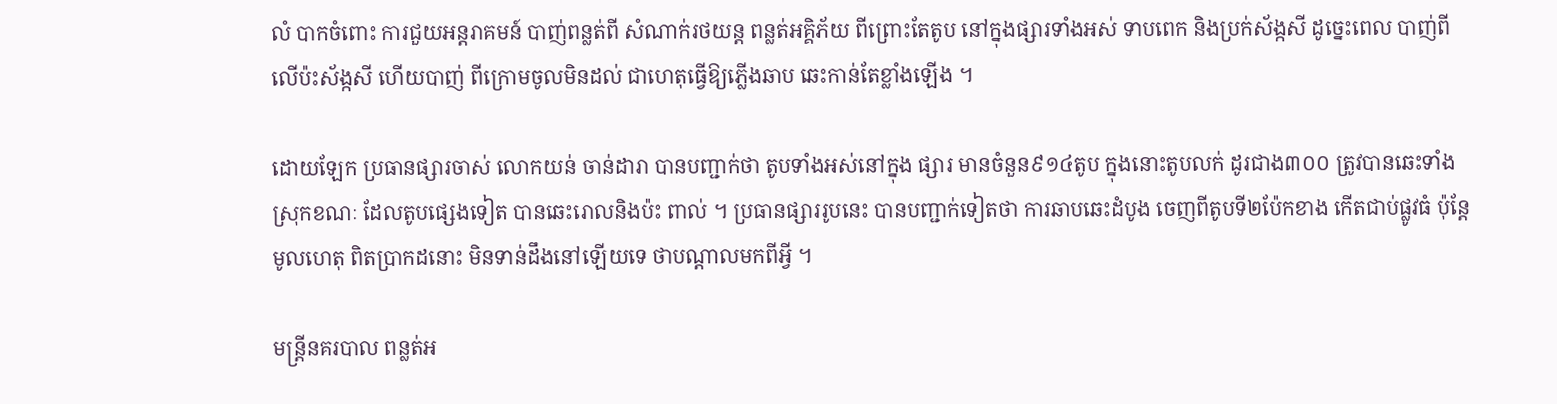លំ បាកចំពោះ ការជួយអន្ដរាគមន៍ បាញ់ពន្លត់ពី សំណាក់រថយន្ដ ពន្លត់អគ្គិភ័យ ពីព្រោះតែតូប នៅក្នុងផ្សារទាំងអស់ ទាបពេក និងប្រក់ស័ង្កសី ដូច្នេះពេល បាញ់ពីលើប៉ះស័ង្កសី ហើយបាញ់ ពីក្រោមចូលមិនដល់ ជាហេតុធ្វើឱ្យភ្លើងឆាប ឆេះកាន់តែខ្លាំងឡើង ។

ដោយឡែក ប្រធានផ្សារចាស់ លោកយន់ ចាន់ដារា បានបញ្ជាក់ថា តូបទាំងអស់នៅក្នុង ផ្សារ មានចំនួន៩១៤តូប ក្នុងនោះតូបលក់ ដូរជាង៣០០ ត្រូវបានឆេះទាំងស្រុកខណៈ ដែលតូបផ្សេងទៀត បានឆេះរោលនិងប៉ះ ពាល់ ។ ប្រធានផ្សាររូបនេះ បានបញ្ជាក់ទៀតថា ការឆាបឆេះដំបូង ចេញពីតូបទី២ប៉ែកខាង កើតជាប់ផ្លូវធំ ប៉ុន្ដែមូលហេតុ ពិតប្រាកដនោះ មិនទាន់ដឹងនៅឡើយទេ ថាបណ្ដាលមកពីអ្វី ។

មន្ដ្រីនគរបាល ពន្លត់អ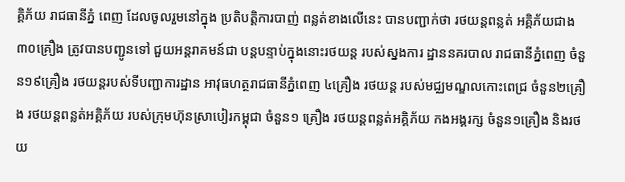គ្គិភ័យ រាជធានីភ្នំ ពេញ ដែលចូលរួមនៅក្នុង ប្រតិបត្ដិការបាញ់ ពន្លត់ខាងលើនេះ បានបញ្ជាក់ថា រថយន្ដពន្លត់ អគ្គិភ័យជាង ៣០គ្រឿង ត្រូវបានបញ្ជូនទៅ ជួយអន្ដរាគមន៍ជា បន្ដបន្ទាប់ក្នុងនោះរថយន្ដ របស់ស្នងការ ដ្ឋាននគរបាល រាជធានីភ្នំពេញ ចំនួន១៩គ្រឿង រថយន្ដរបស់ទីបញ្ជាការដ្ឋាន អាវុធហត្ថរាជធានីភ្នំពេញ ៤គ្រឿង រថយន្ដ របស់មជ្ឈមណ្ឌលកោះពេជ្រ ចំនួន២គ្រឿង រថយន្ដពន្លត់អគ្គិភ័យ របស់ក្រុមហ៊ុនស្រាបៀរកម្ពុជា ចំនួន១ គ្រឿង រថយន្ដពន្លត់អគ្គិភ័យ កងអង្គរក្ស ចំនួន១គ្រឿង និងរថយ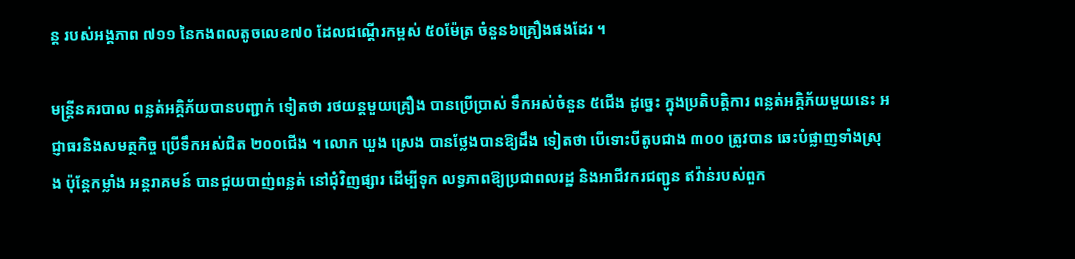ន្ដ របស់អង្គភាព ៧១១ នៃកងពលតូចលេខ៧០ ដែលជណ្ដើរកម្ពស់ ៥០ម៉ែត្រ ចំនួន៦គ្រឿងផងដែរ ។

មន្ដ្រីនគរបាល ពន្លត់អគ្គិភ័យបានបញ្ជាក់ ទៀតថា រថយន្ដមួយគ្រឿង បានប្រើប្រាស់ ទឹកអស់ចំនួន ៥ជើង ដូច្នេះ ក្នុងប្រតិបត្ដិការ ពន្លត់អគ្គិភ័យមួយនេះ អជ្ញាធរនិងសមត្ថកិច្ច ប្រើទឹកអស់ជិត ២០០ជើង ។ លោក ឃួង ស្រេង បានថ្លែងបានឱ្យដឹង ទៀតថា បើទោះបីតូបជាង ៣០០ ត្រូវបាន ឆេះបំផ្លាញទាំងស្រុង ប៉ុន្ដែកម្លាំង អន្ដរាគមន៍ បានជួយបាញ់ពន្លត់ នៅជុំវិញផ្សារ ដើម្បីទុក លទ្ធភាពឱ្យប្រជាពលរដ្ឋ និងអាជីវករជញ្ជូន ឥវ៉ាន់របស់ពួក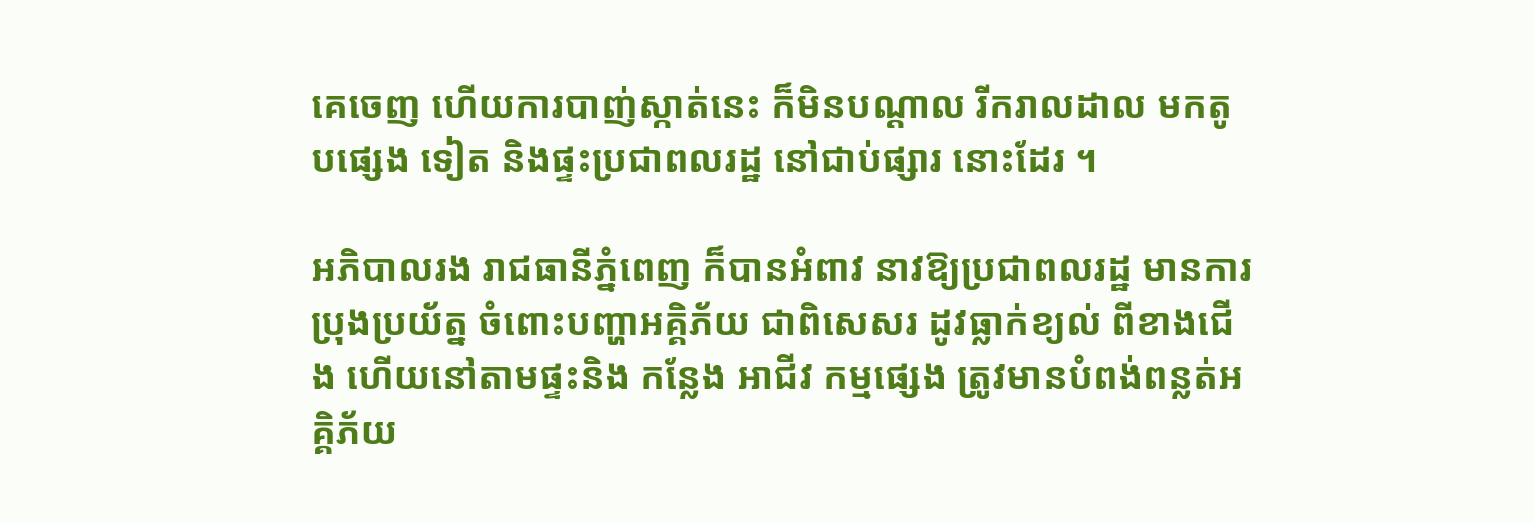គេចេញ ហើយការបាញ់ស្កាត់នេះ ក៏មិនបណ្ដាល រីករាលដាល មកតូបផ្សេង ទៀត និងផ្ទះប្រជាពលរដ្ឋ នៅជាប់ផ្សារ នោះដែរ ។

អភិបាលរង រាជធានីភ្នំពេញ ក៏បានអំពាវ នាវឱ្យប្រជាពលរដ្ឋ មានការប្រុងប្រយ័ត្ន ចំពោះបញ្ហាអគ្គិភ័យ ជាពិសេសរ ដូវធ្លាក់ខ្យល់ ពីខាងជើង ហើយនៅតាមផ្ទះនិង កន្លែង អាជីវ កម្មផ្សេង ត្រូវមានបំពង់ពន្លត់អគ្គិភ័យ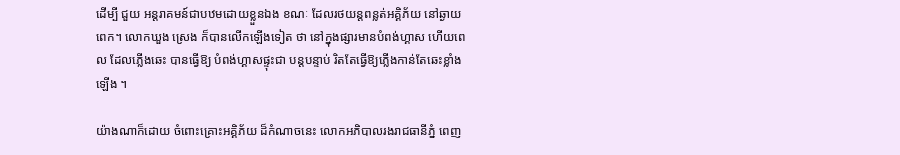ដើម្បី ជួយ អន្ដរាគមន៍ជាបឋមដោយខ្លួនឯង ខណៈ ដែលរថយន្ដពន្លត់អគ្គិភ័យ នៅឆ្ងាយពេក។ លោកឃួង ស្រេង ក៏បានលើកឡើងទៀត ថា នៅក្នុងផ្សារមានបំពង់ហ្គាស ហើយពេល ដែលភ្លើងឆេះ បានធ្វើឱ្យ បំពង់ហ្គាសផ្ទុះជា បន្ដបន្ទាប់ រិតតែធ្វើឱ្យភ្លើងកាន់តែឆេះខ្លាំង ឡើង ។

យ៉ាងណាក៏ដោយ ចំពោះគ្រោះអគ្គិភ័យ ដ៏កំណាចនេះ លោកអភិបាលរងរាជធានីភ្នំ ពេញ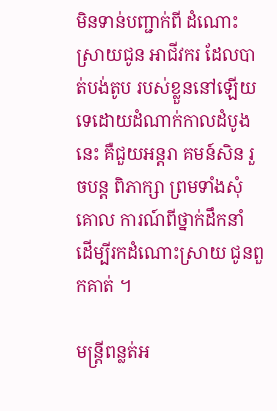មិនទាន់បញ្ជាក់ពី ដំណោះ ស្រាយជូន អាជីវករ ដែលបាត់បង់តូប របស់ខ្លួននៅឡើយ ទេដោយដំណាក់កាលដំបូងនេះ គឺជួយអន្ដរា គមន៍សិន រួចបន្ដ ពិភាក្សា ព្រមទាំងសុំគោល ការណ៍ពីថ្នាក់ដឹកនាំ ដើម្បីរកដំណោះស្រាយ ជូនពួកគាត់ ។

មន្ដ្រីពន្លត់អ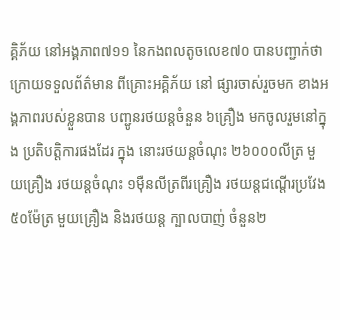គ្គិភ័យ នៅអង្គភាព៧១១ នៃកងពលតូចលេខ៧០ បានបញ្ជាក់ថា ក្រោយទទួលព័ត៌មាន ពីគ្រោះអគ្គិភ័យ នៅ ផ្សារចាស់រួចមក ខាងអង្គភាពរបស់ខ្លួនបាន បញ្ជូនរថយន្ដចំនួន ៦គ្រឿង មកចូលរួមនៅក្នុង ប្រតិបត្ដិការផងដែរ ក្នុង នោះរថយន្ដចំណុះ ២៦០០០លីត្រ មួយគ្រឿង រថយន្ដចំណុះ ១ម៉ឺនលីត្រពីរគ្រឿង រថយន្ដជណ្ដើរប្រវែង ៥០ម៉ែត្រ មួយគ្រឿង និងរថយន្ដ ក្បាលបាញ់ ចំនួន២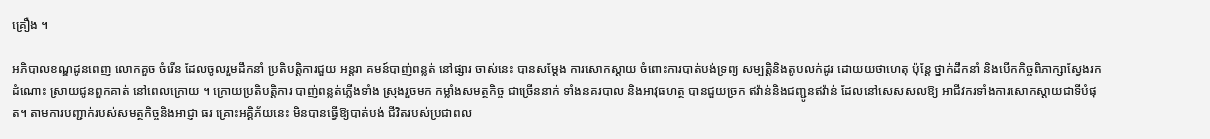គ្រឿង ។

អភិបាលខណ្ឌដូនពេញ លោកគួច ចំរើន ដែលចូលរួមដឹកនាំ ប្រតិបត្ដិការជួយ អន្ដរា គមន៍បាញ់ពន្លត់ នៅផ្សារ ចាស់នេះ បានសម្ដែង ការសោកស្ដាយ ចំពោះការបាត់បង់ទ្រព្យ សម្បត្ដិនិងតូបលក់ដូរ ដោយយថាហេតុ ប៉ុន្ដែ ថ្នាក់ដឹកនាំ និងបើកកិច្ចពិភាក្សាស្វែងរកដំណោះ ស្រាយជូនពួកគាត់ នៅពេលក្រោយ ។ ក្រោយប្រតិបត្ដិការ បាញ់ពន្លត់ភ្លើងទាំង ស្រុងរួចមក កម្លាំងសមត្ថកិច្ច ជាច្រើននាក់ ទាំងនគរបាល និងអាវុធហត្ថ បានជួយច្រក ឥវ៉ាន់និងជញ្ជូនឥវ៉ាន់ ដែលនៅសេសសលឱ្យ អាជីវករទាំងការសោកស្ដាយជាទីបំផុត។ តាមការបញ្ជាក់របស់សមត្ថកិច្ចនិងអាជ្ញា ធរ គ្រោះអគ្គិភ័យនេះ មិនបានធ្វើឱ្យបាត់បង់ ជីវិតរបស់ប្រជាពល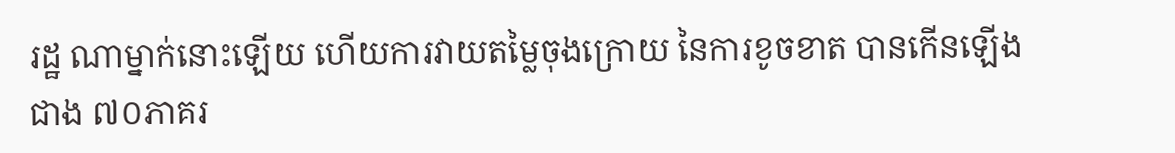រដ្ឋ ណាម្នាក់នោះឡើយ ហើយការវាយតម្លៃចុងក្រោយ នៃការខូចខាត បានកើនឡើងជាង ៧០ភាគរ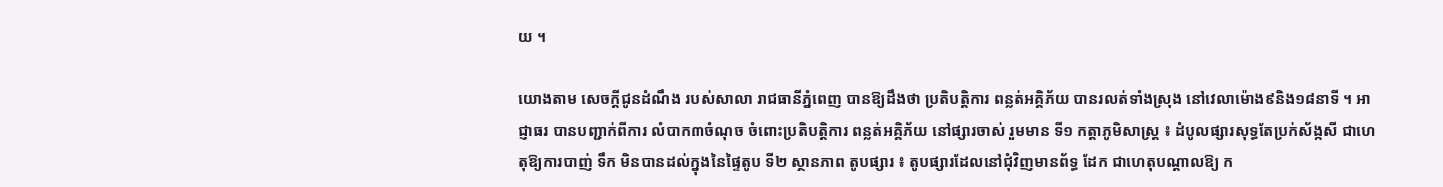យ ។

យោងតាម សេចក្ដីជូនដំណឹង របស់សាលា រាជធានីភ្នំពេញ បានឱ្យដឹងថា ប្រតិបត្ដិការ ពន្លត់អគ្គិភ័យ បានរលត់ទាំងស្រុង នៅវេលាម៉ោង៩និង១៨នាទី ។ អាជ្ញាធរ បានបញ្ជាក់ពីការ លំបាក៣ចំណុច ចំពោះប្រតិបត្ដិការ ពន្លត់អគ្គិភ័យ នៅផ្សារចាស់ រួមមាន ទី១ កត្ដាភូមិសាស្ដ្រ ៖ ដំបូលផ្សារសុទ្ធតែប្រក់ស័ង្កសី ជាហេតុឱ្យការបាញ់ ទឹក មិនបានដល់ក្នុងនៃផ្ទៃតូប ទី២ ស្ថានភាព តូបផ្សារ ៖ តូបផ្សារដែលនៅជុំវិញមានព័ទ្ធ ដែក ជាហេតុបណ្ដាលឱ្យ ក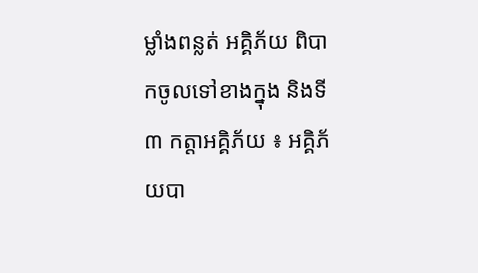ម្លាំងពន្លត់ អគ្គិភ័យ ពិបាកចូលទៅខាងក្នុង និងទី៣ កត្ដាអគ្គិភ័យ ៖ អគ្គិភ័យបា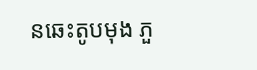នឆេះតូបមុង ភួ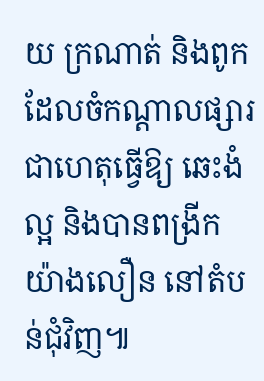យ ក្រណាត់ និងពូក ដែលចំកណ្ដាលផ្សារ ជាហេតុធ្វើឱ្យ ឆេះងំល្អ និងបានពង្រីកយ៉ាងលឿន នៅតំបន់ជុំវិញ៕